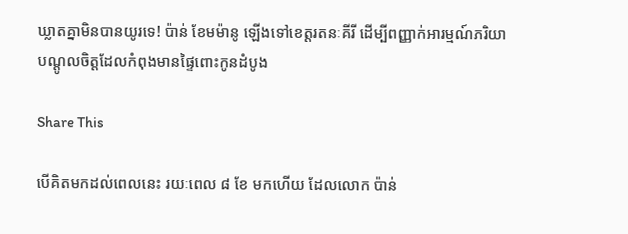ឃ្លាតគ្នាមិនបានយូរទេ! ប៉ាន់ ខែមម៉ានូ ឡើងទៅខេត្តរតនៈគីរី ដើម្បីពញ្ញាក់អារម្មណ៍ភរិយាបណ្ដូលចិត្តដែលកំពុងមានផ្ទៃពោះកូនដំបូង

Share This

បើគិតមកដល់ពេលនេះ រយៈពេល ៨ ខែ មកហើយ ដែលលោក ប៉ាន់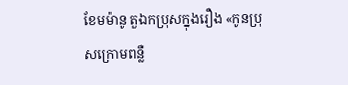ខែមម៉ានូ តួឯកប្រុសក្នុងរឿង «កូនប្រុសក្រោមពន្លឺ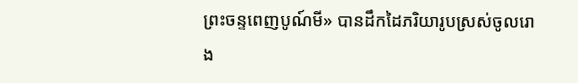ព្រះចន្ទពេញបូណ៍មី» បានដឹកដៃភរិយារូបស្រស់ចូលរោង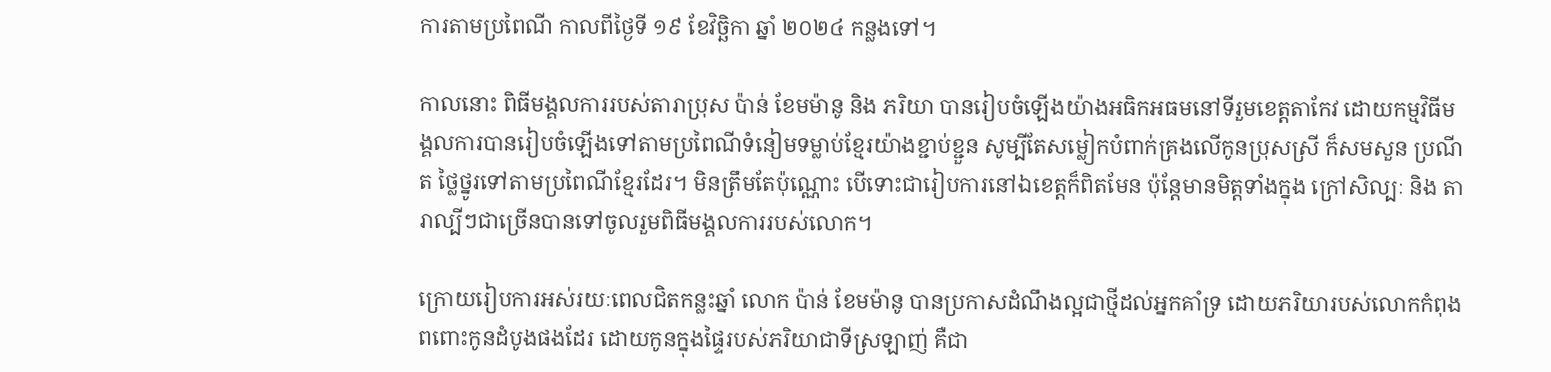ការតាមប្រពៃណី កាលពីថ្ងៃទី ១៩ ខែវិច្ឆិកា ឆ្នាំ ២០២៤ កន្លងទៅ។

កាលនោះ ពិធីមង្គលការរបស់តារាប្រុស ប៉ាន់ ខែមម៉ានូ និង ភរិយា បានរៀបចំឡើងយ៉ាងអធិកអធមនៅទីរួមខេត្តតាកែវ ដោយកម្មវិធីមង្គលការបានរៀបចំឡើងទៅតាមប្រពៃណីទំនៀមទម្លាប់ខ្មែរយ៉ាងខ្ជាប់ខ្ជួន សូម្បីតែសម្លៀកបំពាក់គ្រងលើកូនប្រុសស្រី ក៏សមសួន ប្រណីត ថ្លៃថ្នូរទៅតាមប្រពៃណីខ្មែរដែរ។ មិនត្រឹមតែប៉ុណ្ណោះ បើទោះជារៀបការនៅឯខេត្តក៏ពិតមែន ប៉ុន្តែមានមិត្តទាំងក្នុង ក្រៅសិល្បៈ និង តារាល្បីៗជាច្រើនបានទៅចូលរួមពិធីមង្គលការរបស់លោក។

ក្រោយរៀបការអស់រយៈពេលជិតកន្លះឆ្នាំ លោក ប៉ាន់ ខែមម៉ានូ បានប្រកាសដំណឹងល្អជាថ្មីដល់អ្នកគាំទ្រ ដោយភរិយារបស់លោកកំពុងពពោះកូនដំបូងផងដែរ ដោយកូនក្នុងផ្ទៃរបស់ភរិយាជាទីស្រឡាញ់ គឺជា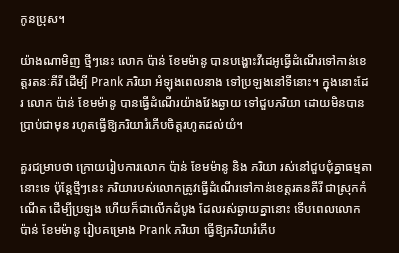កូនប្រុស។

យ៉ាងណាមិញ ថ្មីៗនេះ លោក ប៉ាន់ ខែមម៉ានូ បានបង្ហោះវីដេអូធ្វើដំណើរទៅកាន់ខេត្តរតនៈគីរី ដើម្បី Prank ភរិយា អំឡុងពេលនាង ទៅប្រឡងនៅទីនោះ។ ក្នុងនោះដែរ លោក ប៉ាន់ ខែមម៉ានូ បានធ្វើដំណើរយ៉ាងវែងឆ្ងាយ ទៅជួបភរិយា ដោយមិនបានប្រាប់ជាមុន រហូតធ្វើឱ្យភរិយារំភើបចិត្តរហូតដល់យំ។

គួរជម្រាបថា ក្រោយរៀបការលោក ប៉ាន់ ខែមម៉ានូ និង ភរិយា រស់នៅជួបជុំគ្នាធម្មតានោះទេ ប៉ុន្តែថ្មីៗនេះ ភរិយារបស់លោកត្រូវធ្វើដំណើរទៅកាន់ខេត្តរតនគីរី ជាស្រុកកំណើត ដើម្បីប្រឡង ហើយក៏ជាលើកដំបូង ដែលរស់ឆ្ងាយគ្នានោះ ទើបពេលលោក ប៉ាន់ ខែមម៉ានូ រៀបគម្រោង Prank ភរិយា ធ្វើឱ្យភរិយារំភើប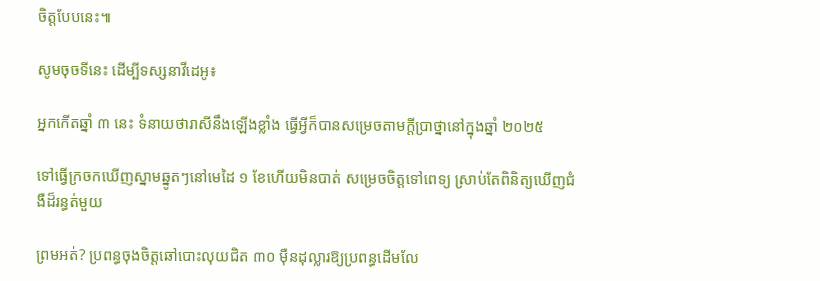ចិត្តបែបនេះ៕

សូមចុចទីនេះ ដើម្បីទស្សនាវីដេអូ៖

អ្នកកើតឆ្នាំ ៣ នេះ ទំនាយថារាសីនឹងឡើងខ្លាំង ធ្វើអ្វីក៏បានសម្រេចតាមក្ដីប្រាថ្នានៅក្នុងឆ្នាំ ២០២៥

ទៅធ្វើក្រចកឃើញស្នាមឆ្នូតៗនៅមេដៃ ១ ខែហើយមិនបាត់ សម្រេចចិត្តទៅពេទ្យ ស្រាប់តែពិនិត្យឃើញជំងឺដ៏រន្ធត់មួយ

ព្រមអត់? ប្រពន្ធចុងចិត្តឆៅបោះលុយជិត ៣០ ម៉ឺនដុល្លារឱ្យប្រពន្ធដើមលែ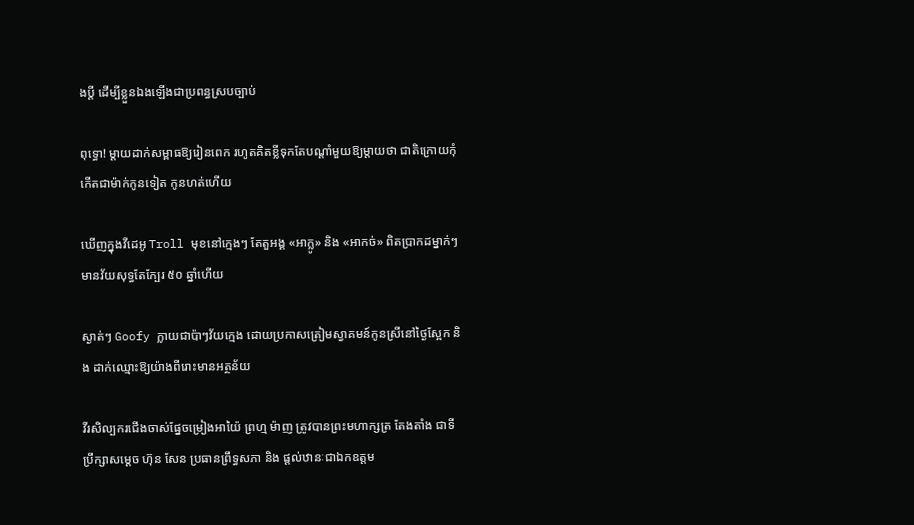ងប្តី ដើម្បីខ្លួនឯងឡើងជាប្រពន្ធស្របច្បាប់

ពុទ្ធោ! ម្ដាយដាក់សម្ពាធឱ្យរៀនពេក រហូតគិតខ្លីទុកតែបណ្ដាំមួយឱ្យម្តាយថា ជាតិក្រោយកុំកើតជាម៉ាក់កូនទៀត កូនហត់ហើយ

ឃើញក្នុងវីដេអូ Troll មុខនៅក្មេងៗ តែតួអង្គ «អាក្លូ» និង «អាកច់» ពិតប្រាកដម្នាក់ៗមានវ័យសុទ្ធតែក្បែរ ៥០ ឆ្នាំហើយ

ស្ងាត់ៗ Goofy ក្លាយជាប៉ាៗវ័យក្មេង ដោយប្រកាសត្រៀមស្វាគមន៍កូនស្រីនៅថ្ងៃស្អែក និង ដាក់ឈ្មោះឱ្យយ៉ាងពីរោះមានអត្ថន័យ

វីរសិល្បករជើងចាស់ផ្នែចម្រៀងអាយ៉ៃ ព្រហ្ម ម៉ាញ ត្រូវបានព្រះមហាក្សត្រ តែងតាំង ជាទីប្រឹក្សាសម្ដេច ហ៊ុន សែន ប្រធានព្រឹទ្ធសភា និង ផ្ដល់ឋានៈជាឯកឧត្តម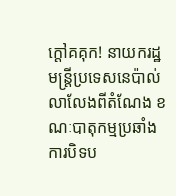ក្ដៅគគុក! នាយករដ្ឋមន្ត្រីប្រទេសនេប៉ាល់ លាលែងពីតំណែង ខណៈបាតុកម្មប្រឆាំងការបិទប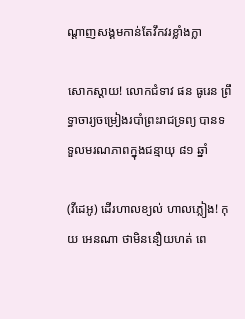ណ្ដាញសង្គមកាន់តែវឹកវរខ្លាំងក្លា

សោកស្តាយ! លោកជំទាវ ផន ធូរេន ព្រឹទ្ធាចារ្យចម្រៀងរបាំព្រះរាជទ្រព្យ បានទទួលមរណភាពក្នុងជន្មាយុ ៨១ ឆ្នាំ

(វីដេអូ) ដើរហាលខ្យល់ ហាលភ្លៀង! កុយ អេនណា ថាមិននឿយហត់ ពេ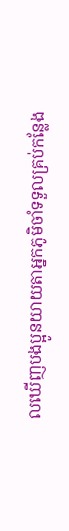លឃើញបងប្អូនយាយតាអ្នកភូមិចាំទទួលគ្រប់កន្លែង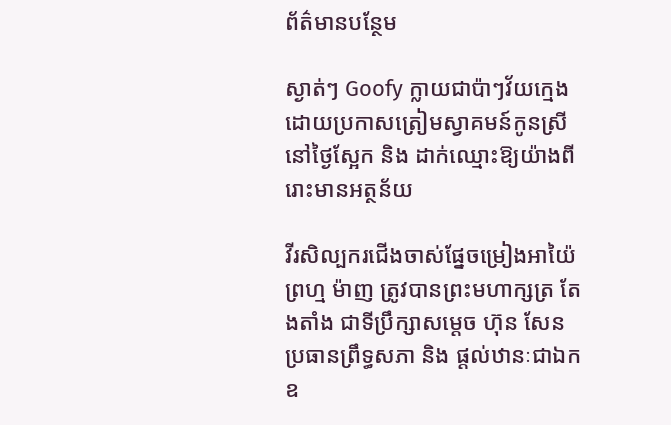ព័ត៌មានបន្ថែម

ស្ងាត់ៗ Goofy ក្លាយជាប៉ាៗវ័យក្មេង ដោយប្រកាសត្រៀមស្វាគមន៍កូនស្រីនៅថ្ងៃស្អែក និង ដាក់ឈ្មោះឱ្យយ៉ាងពីរោះមានអត្ថន័យ

វីរសិល្បករជើងចាស់ផ្នែចម្រៀងអាយ៉ៃ ព្រហ្ម ម៉ាញ ត្រូវបានព្រះមហាក្សត្រ តែងតាំង ជាទីប្រឹក្សាសម្ដេច ហ៊ុន សែន ប្រធានព្រឹទ្ធសភា និង ផ្ដល់ឋានៈជាឯកឧ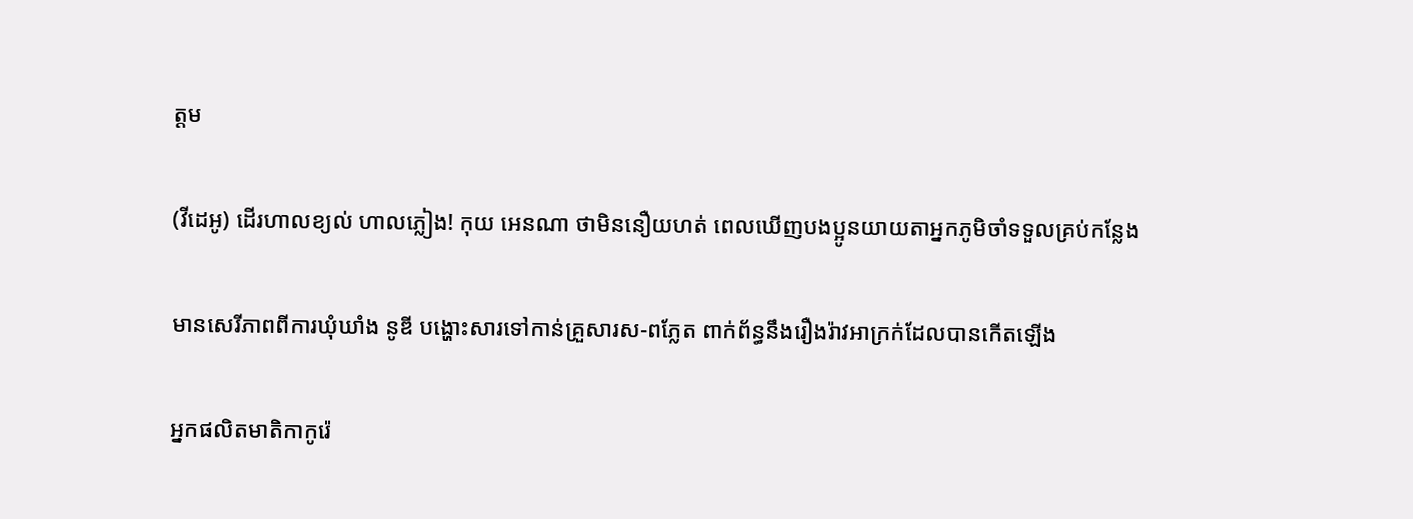ត្តម

(វីដេអូ) ដើរហាលខ្យល់ ហាលភ្លៀង! កុយ អេនណា ថាមិននឿយហត់ ពេលឃើញបងប្អូនយាយតាអ្នកភូមិចាំទទួលគ្រប់កន្លែង

មានសេរីភាពពីការឃុំឃាំង នូឌី បង្ហោះសារទៅកាន់គ្រួសារស-ពភ្លែត ពាក់ព័ន្ធនឹងរឿងរ៉ាវអាក្រក់ដែលបានកើតឡើង

អ្នកផលិតមាតិកាកូរ៉េ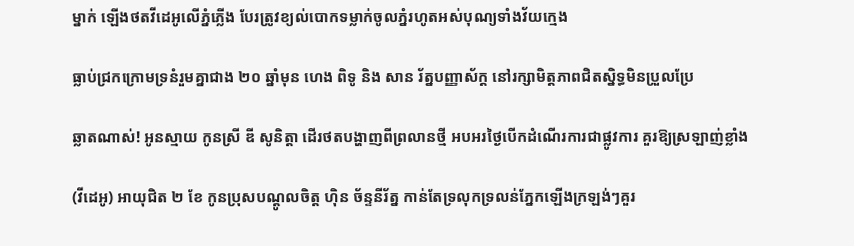ម្នាក់ ឡើងថតវីដេអូលើភ្នំភ្លើង បែរត្រូវខ្យល់បោកទម្លាក់ចូលភ្នំរហូតអស់បុណ្យទាំងវ័យក្មេង

ធ្លាប់ជ្រកក្រោមទ្រនំរួមគ្នាជាង ២០ ឆ្នាំមុន ហេង ពិទូ និង សាន រ័ត្នបញ្ញាស័ក្ត នៅរក្សាមិត្តភាពជិតស្និទ្ធមិនប្រួលប្រែ

ឆ្លាតណាស់! អូនស្មាយ កូនស្រី ឌី សូនិត្តា ដើរថតបង្ហាញពីព្រលានថ្មី អបអរថ្ងៃបើកដំណើរការជាផ្លូវការ គួរឱ្យស្រឡាញ់ខ្លាំង

(វីដេអូ) អាយុជិត ២ ខែ កូនប្រុសបណ្ដូលចិត្ត ហ៊ិន ច័ន្ទនីរ័ត្ន កាន់តែទ្រលុកទ្រលន់ភ្នែកឡើងក្រឡង់ៗគួរ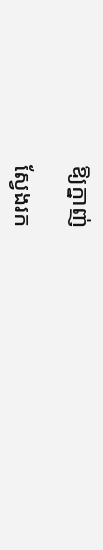ឱ្យក្នាញ់

ស្វែងរក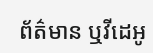ព័ត៌មាន ឬវីដេអូ